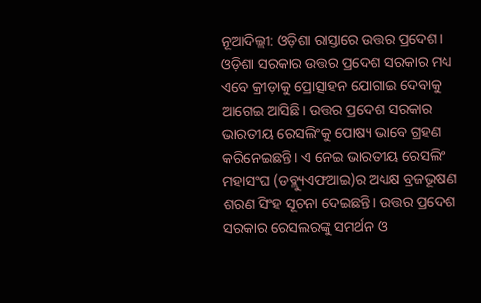ନୂଆଦିଲ୍ଲୀ: ଓଡ଼ିଶା ରାସ୍ତାରେ ଉତ୍ତର ପ୍ରଦେଶ। ଓଡ଼ିଶା ସରକାର ଉତ୍ତର ପ୍ରଦେଶ ସରକାର ମଧ୍ୟ ଏବେ କ୍ରୀଡ଼ାକୁ ପ୍ରୋତ୍ସାହନ ଯୋଗାଇ ଦେବାକୁ ଆଗେଇ ଆସିଛି। ଉତ୍ତର ପ୍ରଦେଶ ସରକାର ଭାରତୀୟ ରେସଲିଂକୁ ପୋଷ୍ୟ ଭାବେ ଗ୍ରହଣ କରିନେଇଛନ୍ତି। ଏ ନେଇ ଭାରତୀୟ ରେସଲିଂ ମହାସଂଘ (ଡବ୍ଲ୍ୟୁଏଫଆଇ)ର ଅଧ୍ୟକ୍ଷ ବ୍ରଜଭୂଷଣ ଶରଣ ସିଂହ ସୂଚନା ଦେଇଛନ୍ତି। ଉତ୍ତର ପ୍ରଦେଶ ସରକାର ରେସଲରଙ୍କୁ ସମର୍ଥନ ଓ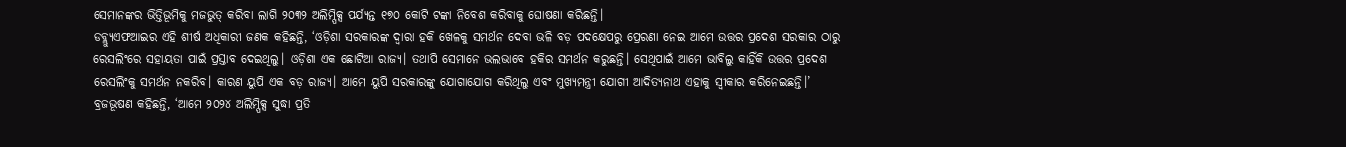ସେମାନଙ୍କର ଭିତ୍ତିଭୂମିକୁ ମଜଭୁତ୍ କରିବା ଲାଗି ୨୦୩୨ ଅଲିମ୍ପିକ୍ସ ପର୍ଯ୍ୟନ୍ତ ୧୭୦ କୋଟି ଟଙ୍କା ନିବେଶ କରିବାକୁ ଘୋଷଣା କରିଛନ୍ତି।
ଡବ୍ଲ୍ୟୁଏଫଆଇର ଏହି ଶୀର୍ଷ ଅଧିକାରୀ ଜଣକ କହିଛନ୍ତି, ‘ଓଡ଼ିଶା ସରକାରଙ୍କ ଦ୍ୱାରା ହକି ଖେଳକୁ ସମର୍ଥନ ଦେବା ଭଳି ବଡ଼ ପଦକ୍ଷେପରୁ ପ୍ରେରଣା ନେଇ ଆମେ ଉତ୍ତର ପ୍ରଦେଶ ସରକାର ଠାରୁ ରେସଲିଂରେ ସହାୟତା ପାଇଁ ପ୍ରସ୍ତାବ ଦେଇଥିଲୁ। ଓଡ଼ିଶା ଏକ ଛୋଟିଆ ରାଜ୍ୟ। ତଥାପି ସେମାନେ ଭଲଭାବେ ହକିର ସମର୍ଥନ କରୁଛନ୍ତି। ସେଥିପାଇଁ ଆମେ ଭାବିଲୁ କାହିଁକି ଉତ୍ତର ପ୍ରଦେଶ ରେସଲିଂକୁ ସମର୍ଥନ ନକରିବ। କାରଣ ୟୁପି ଏକ ବଡ଼ ରାଜ୍ୟ। ଆମେ ୟୁପି ସରକାରଙ୍କୁ ଯୋଗାଯୋଗ କରିଥିଲୁ ଏବଂ ମୁଖ୍ୟମନ୍ତ୍ରୀ ଯୋଗୀ ଆଦିତ୍ୟନାଥ ଏହାକୁ ସ୍ୱୀକାର କରିନେଇଛନ୍ତି।’
ବ୍ରଜଭୂଷଣ କହିଛନ୍ତି, ‘ଆମେ ୨୦୨୪ ଅଲିମ୍ପିକ୍ସ ସୁଦ୍ଧା ପ୍ରତି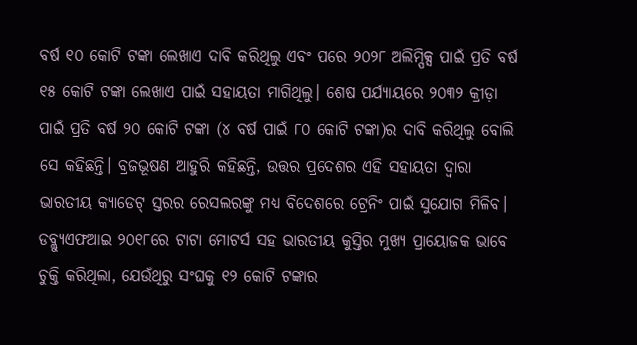ବର୍ଷ ୧୦ କୋଟି ଟଙ୍କା ଲେଖାଏ ଦାବି କରିଥିଲୁ ଏବଂ ପରେ ୨୦୨୮ ଅଲିମ୍ପିକ୍ସ ପାଇଁ ପ୍ରତି ବର୍ଷ ୧୫ କୋଟି ଟଙ୍କା ଲେଖାଏ ପାଇଁ ସହାୟତା ମାଗିଥିଲୁ। ଶେଷ ପର୍ଯ୍ୟାୟରେ ୨୦୩୨ କ୍ରୀଡ଼ା ପାଇଁ ପ୍ରତି ବର୍ଷ ୨୦ କୋଟି ଟଙ୍କା (୪ ବର୍ଷ ପାଇଁ ୮୦ କୋଟି ଟଙ୍କା)ର ଦାବି କରିଥିଲୁ ବୋଲି ସେ କହିଛନ୍ତି। ବ୍ରଜଭୂଷଣ ଆହୁରି କହିଛନ୍ତି, ଉତ୍ତର ପ୍ରଦେଶର ଏହି ସହାୟତା ଦ୍ୱାରା ଭାରତୀୟ କ୍ୟାଡେଟ୍ ସ୍ତରର ରେସଲରଙ୍କୁ ମଧ୍ୟ ବିଦେଶରେ ଟ୍ରେନିଂ ପାଇଁ ସୁଯୋଗ ମିଳିବ।
ଡବ୍ଲ୍ୟୁଏଫଆଇ ୨୦୧୮ରେ ଟାଟା ମୋଟର୍ସ ସହ ଭାରତୀୟ କୁସ୍ତିର ମୁଖ୍ୟ ପ୍ରାୟୋଜକ ଭାବେ ଚୁକ୍ତି କରିଥିଲା, ଯେଉଁଥିରୁ ସଂଘକୁ ୧୨ କୋଟି ଟଙ୍କାର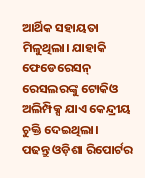ଆର୍ଥିକ ସହାୟତା ମିଳୁଥିଲା। ଯାହାକି ଫେଡେରେସନ୍ ରେସଲରଙ୍କୁ ଟୋକିଓ ଅଲିମ୍ପିକ୍ସ ଯାଏ କେନ୍ଦ୍ରୀୟ ଚୁକ୍ତି ଦେଇଥିଲା।
ପଢନ୍ତୁ ଓଡ଼ିଶା ରିପୋର୍ଟର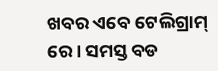ଖବର ଏବେ ଟେଲିଗ୍ରାମ୍ ରେ। ସମସ୍ତ ବଡ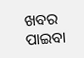ଖବର ପାଇବା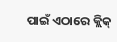ପାଇଁ ଏଠାରେ କ୍ଲିକ୍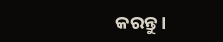କରନ୍ତୁ।